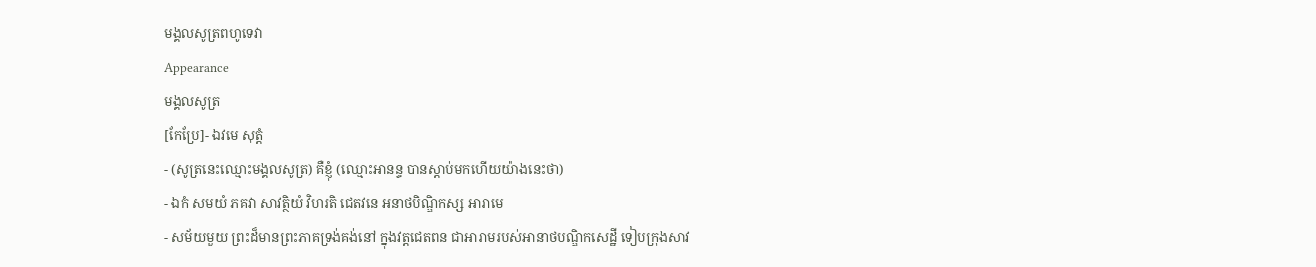មង្គលសូត្រពហូទេវា
Appearance
មង្គលសូត្រ
[កែប្រែ]- ឯវមេ សុត្តំ
- (សូត្រនេះឈ្មោះមង្គលសូត្រ) គឺខ្ញុំ (ឈ្មោះអានន្ទ បានស្តាប់មកហើយយ៉ាងនេះថា)
- ឯកំ សមយំ ភគវា សាវត្ថិយំ វិហរតិ ជេតវនេ អនាថបិណ្ឌិកស្ស អារាមេ
- សម័យមួយ ព្រះដ៏មានព្រះភាគទ្រង់គង់នៅ ក្នុងវត្តជេតពន ជាអារាមរបស់អានាថបណ្ឌិកសេដ្ឋី ទៀបក្រុងសាវ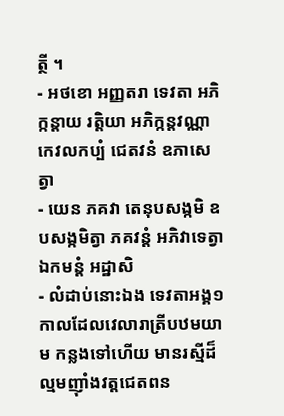ត្ថី ។
- អថខោ អញ្ញតរា ទេវតា អភិក្កន្តាយ រត្តិយា អភិក្កន្តវណ្ណា កេវលកប្បំ ជេតវនំ ឧភាសេត្វា
- យេន ភគវា តេនុបសង្កមិ ឧបសង្កមិត្វា ភគវន្តំ អភិវាទេត្វា ឯកមន្តំ អដ្ឋាសិ
- លំដាប់នោះឯង ទេវតាអង្គ១ កាលដែលវេលារាត្រីបឋមយាម កន្លងទៅហើយ មានរស្មីដ៏ល្មមញ៉ាំងវត្តជេតពន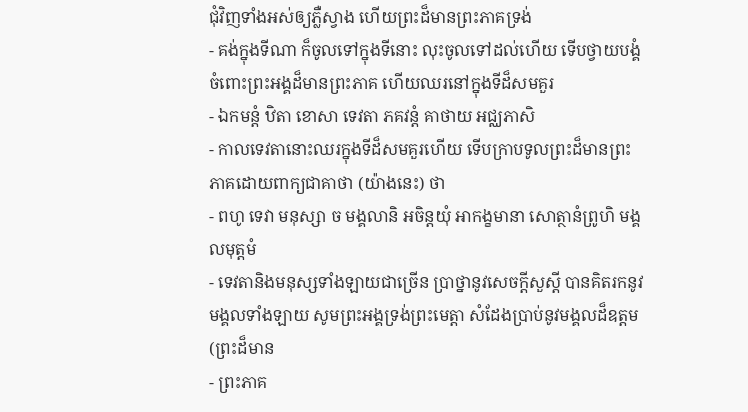ជុំវិញទាំងអស់ឲ្យភ្លឺស្វាង ហើយព្រះដ៏មានព្រះភាគទ្រង់
- គង់ក្នុងទីណា ក៏ចូលទៅក្នុងទីនោះ លុះចូលទៅដល់ហើយ ទើបថ្វាយបង្គំចំពោះព្រះអង្គដ៏មានព្រះភាគ ហើយឈរនៅក្នុងទីដ៏សមគួរ
- ឯកមន្តំ ឋិតា ខោសា ទេវតា ភគវន្តំ គាថាយ អជ្ឈភាសិ
- កាលទេវតានោះឈរក្នុងទីដ៏សមគួរហើយ ទើបក្រាបទូលព្រះដ៏មានព្រះភាគដោយពាក្យជាគាថា (យ៉ាងនេះ) ថា
- ពហូ ទេវា មនុស្សា ច មង្គលានិ អចិន្តយុំ អាកង្ខមានា សោត្ថានំព្រូហិ មង្គលមុត្តមំ
- ទេវតានិងមនុស្សទាំងឡាយជាច្រើន ប្រាថ្នានូវសេចក្តីសួស្តី បានគិតរកនូវមង្គលទាំងឡាយ សូមព្រះអង្គទ្រង់ព្រះមេត្តា សំដែងប្រាប់នូវមង្គលដ៏ឧត្តម (ព្រះដ៏មាន
- ព្រះភាគ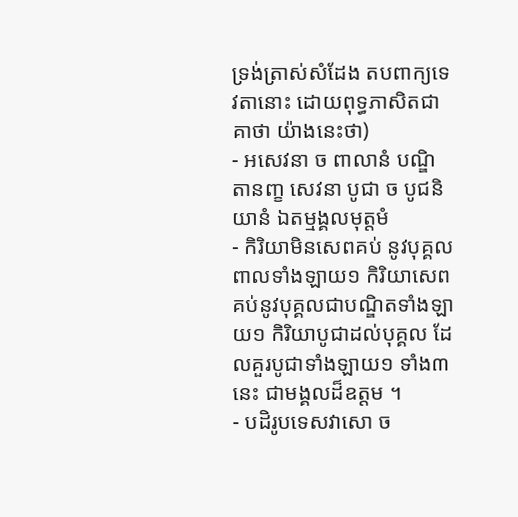ទ្រង់ត្រាស់សំដែង តបពាក្យទេវតានោះ ដោយពុទ្ធភាសិតជាគាថា យ៉ាងនេះថា)
- អសេវនា ច ពាលានំ បណ្ឌិតានញ្ខ សេវនា បូជា ច បូជនិយានំ ឯតម្មង្គលមុត្តមំ
- កិរិយាមិនសេពគប់ នូវបុគ្គលពាលទាំងឡាយ១ កិរិយាសេពគប់នូវបុគ្គលជាបណ្ឌិតទាំងឡាយ១ កិរិយាបូជាដល់បុគ្គល ដែលគួរបូជាទាំងឡាយ១ ទាំង៣នេះ ជាមង្គលដ៏ឧត្តម ។
- បដិរូបទេសវាសោ ច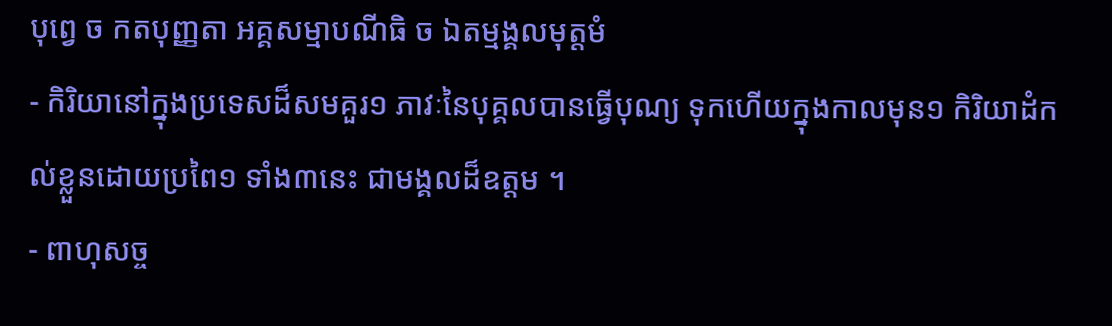បុព្វេ ច កតបុញ្ញតា អគ្គសម្មាបណីធិ ច ឯតម្មង្គលមុត្តមំ
- កិរិយានៅក្នុងប្រទេសដ៏សមគួរ១ ភាវៈនៃបុគ្គលបានធ្វើបុណ្យ ទុកហើយក្នុងកាលមុន១ កិរិយាដំកល់ខ្លួនដោយប្រពៃ១ ទាំង៣នេះ ជាមង្គលដ៏ឧត្តម ។
- ពាហុសច្ច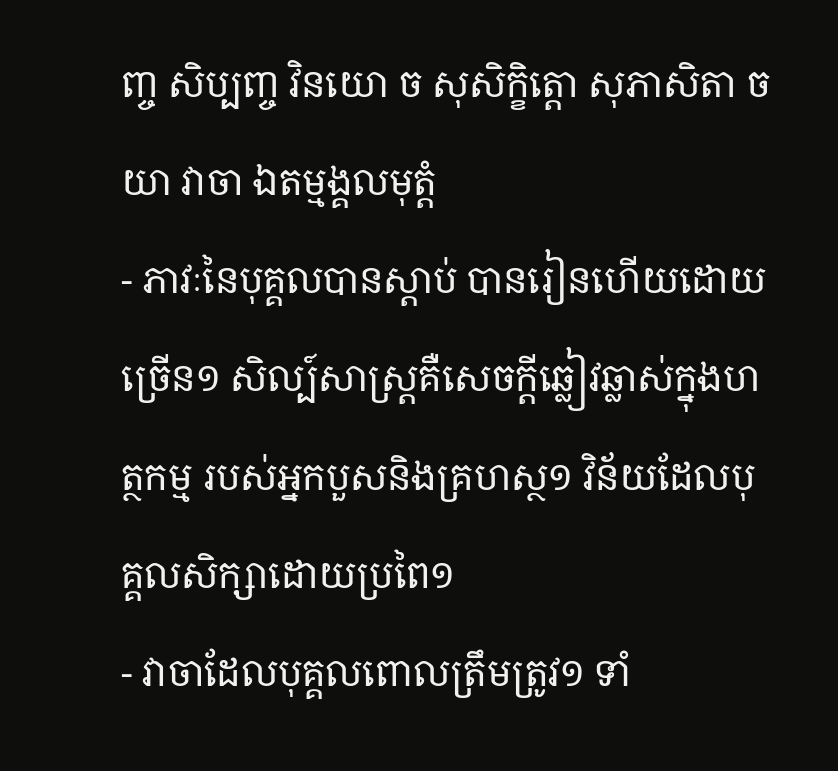ញ្ច សិប្បញ្ច វិនយោ ច សុសិក្ខិត្តោ សុភាសិតា ច យា វាចា ឯតម្មង្គលមុត្តំ
- ភាវៈនៃបុគ្គលបានស្តាប់ បានរៀនហើយដោយច្រើន១ សិល្ប៍សាស្ត្រគឺសេចក្តីឆ្លៀវឆ្លាស់ក្នុងហត្ថកម្ម របស់អ្នកបួសនិងគ្រហស្ថ១ វិន័យដែលបុគ្គលសិក្សាដោយប្រពៃ១
- វាចាដែលបុគ្គលពោលត្រឹមត្រូវ១ ទាំ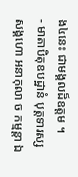ង៤នេះ ជាមង្គលដ៏ឧត្តម ។
- មាតាបិតុឧបដ្ឋានំ បុត្តទារស្ស សង្គហោ អនាកុលា ច កម្មន្តា ឯ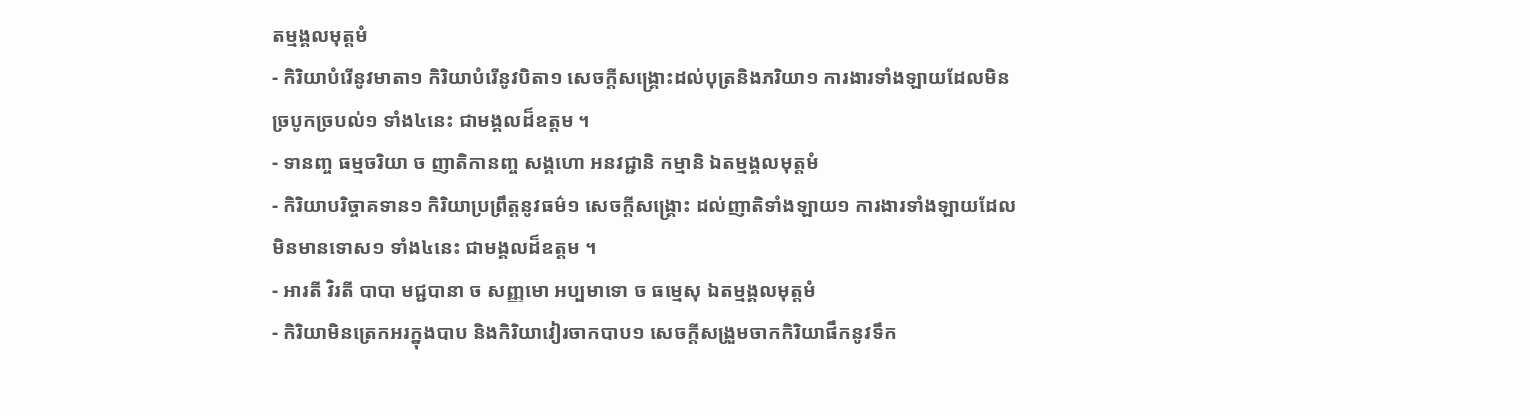តម្មង្គលមុត្តមំ
- កិរិយាបំរើនូវមាតា១ កិរិយាបំរើនូវបិតា១ សេចក្តីសង្រ្គោះដល់បុត្រនិងភរិយា១ ការងារទាំងឡាយដែលមិនច្របូកច្របល់១ ទាំង៤នេះ ជាមង្គលដ៏ឧត្តម ។
- ទានញ្ច ធម្មចរិយា ច ញាតិកានញ្ច សង្គហោ អនវជ្ជានិ កម្មានិ ឯតម្មង្គលមុត្តមំ
- កិរិយាបរិច្ចាគទាន១ កិរិយាប្រព្រឹត្តនូវធម៌១ សេចក្តីសង្រ្គោះ ដល់ញាតិទាំងឡាយ១ ការងារទាំងឡាយដែលមិនមានទោស១ ទាំង៤នេះ ជាមង្គលដ៏ឧត្តម ។
- អារតី វិរតី បាបា មជ្ជបានា ច សញ្ញមោ អប្បមាទោ ច ធម្មេសុ ឯតម្មង្គលមុត្តមំ
- កិរិយាមិនត្រេកអរក្នុងបាប និងកិរិយាវៀរចាកបាប១ សេចក្តីសង្រួមចាកកិរិយាផឹកនូវទឹក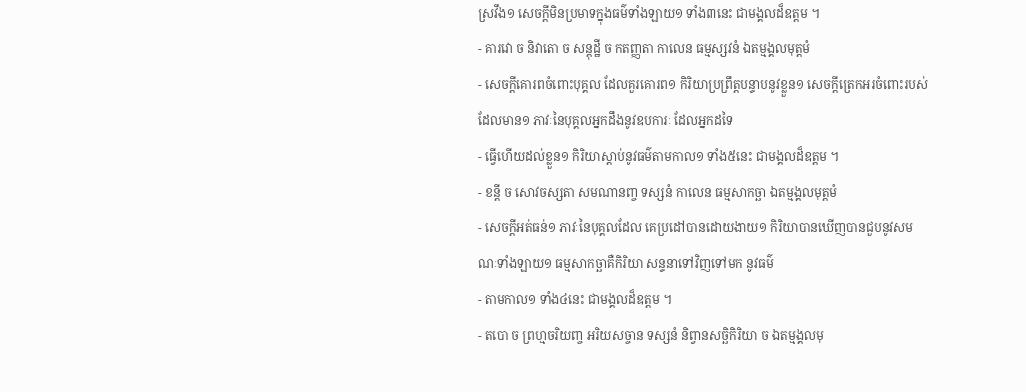ស្រវឹង១ សេចក្តីមិនប្រមាទក្នុងធម៌ទាំងឡាយ១ ទាំង៣នេះ ជាមង្គលដ៏ឧត្តម ។
- គារវោ ច និវាតោ ច សន្តុដ្ឋី ច កតញ្ញតា កាលេន ធម្មស្សវនំ ឯតម្មង្គលមុត្តមំ
- សេចក្តីគោរពចំពោះបុគ្គល ដែលគួរគោរព១ កិរិយាប្រព្រឹត្តបន្ទាបនូវខ្លួន១ សេចក្តីត្រេកអរចំពោះរបស់ដែលមាន១ ភាវៈនៃបុគ្គលអ្នកដឹងនូវឧបការៈ ដែលអ្នកដទៃ
- ធ្វើហើយដល់ខ្លួន១ កិរិយាស្តាប់នូវធម៌តាមកាល១ ទាំង៥នេះ ជាមង្គលដ៏ឧត្តម ។
- ខន្តី ច សោវចស្សតា សមណានញ្ច ទស្សនំ កាលេន ធម្មសាកច្ឆា ឯតម្មង្គលមុត្តមំ
- សេចក្តីអត់ធន់១ ភាវៈនៃបុគ្គលដែល គេប្រដៅបានដោយងាយ១ កិរិយាបានឃើញបានជួបនូវសមណៈទាំងឡាយ១ ធម្មសាកច្ឆាគឺកិរិយា សន្ទនាទៅវិញទៅមក នូវធម៌
- តាមកាល១ ទាំង៤នេះ ជាមង្គលដ៏ឧត្តម ។
- តបោ ច ព្រហ្មចរិយញ្ច អរិយសច្ចាន ទស្សនំ និព្វានសច្ឆិកិរិយា ច ឯតម្មង្គលមុ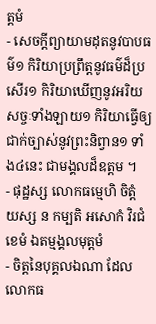ត្តមំ
- សេចក្តីព្យាយាមដុតនូវបាបធម៌១ កិរិយាប្រព្រឹត្តនូវធម៌ដ៏ប្រសើរ១ កិរិយាឃើញនូវអរិយសច្ចៈទាំងឡាយ១ កិរិយាធ្វើឲ្យជាក់ច្បាស់នូវព្រះនិព្វាន១ ទាំង៤នេះ ជាមង្គលដ៏ឧត្តម ។
- ផុដ្ឋស្ស លោកធម្មេហិ ចិត្តំ យស្ស ន កម្បតិ អសោកំ វិរជំ ខេមំ ឯតម្មង្គលមុត្តមំ
- ចិត្តនៃបុគ្គលឯណា ដែលលោកធ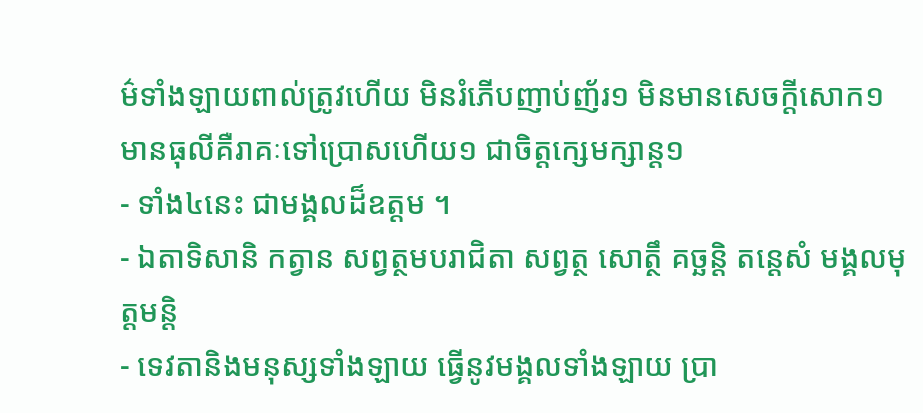ម៌ទាំងឡាយពាល់ត្រូវហើយ មិនរំភើបញាប់ញ័រ១ មិនមានសេចក្តីសោក១ មានធុលីគឺរាគៈទៅប្រោសហើយ១ ជាចិត្តក្សេមក្សាន្ត១
- ទាំង៤នេះ ជាមង្គលដ៏ឧត្តម ។
- ឯតាទិសានិ កត្វាន សព្វត្ថមបរាជិតា សព្វត្ថ សោត្ថឹ គច្ឆន្តិ តន្តេសំ មង្គលមុត្តមន្តិ
- ទេវតានិងមនុស្សទាំងឡាយ ធ្វើនូវមង្គលទាំងឡាយ ប្រា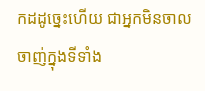កដដូច្នេះហើយ ជាអ្នកមិនចាលចាញ់ក្នុងទីទាំង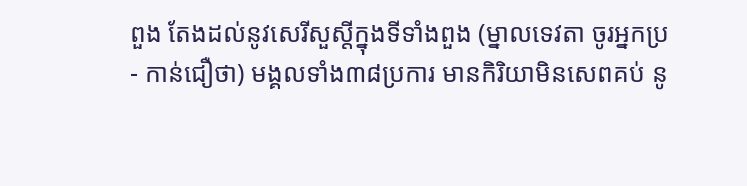ពួង តែងដល់នូវសេរីសួស្តីក្នុងទីទាំងពួង (ម្នាលទេវតា ចូរអ្នកប្រ
- កាន់ជឿថា) មង្គលទាំង៣៨ប្រការ មានកិរិយាមិនសេពគប់ នូ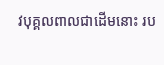វបុគ្គលពាលជាដើមនោះ រប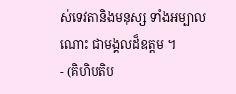ស់ទេវតានិងមនុស្ស ទាំងអម្បាលណោះ ជាមង្គលដ៏ឧត្តម ។
- (គិហិបតិប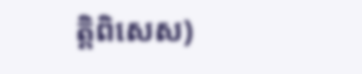ត្តិពិសេស)